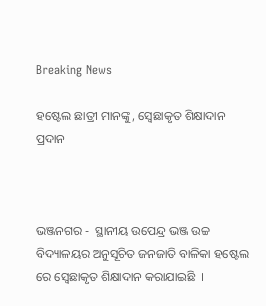Breaking News

ହଷ୍ଟେଲ ଛାତ୍ରୀ ମାନଙ୍କୁ, ସ୍ବେଛାକୃତ ଶିକ୍ଷାଦାନ ପ୍ରଦାନ



ଭଞ୍ଜନଗର -  ସ୍ଥାନୀୟ ଉପେନ୍ଦ୍ର ଭଞ୍ଜ ଉଚ୍ଚ ବିଦ୍ୟାଳୟର ଅନୁସୂଚିତ ଜନଜାତି ବାଳିକା ହଷ୍ଟେଲ ରେ ସ୍ବେଛାକୃତ ଶିକ୍ଷାଦାନ କରାଯାଇଛି  ।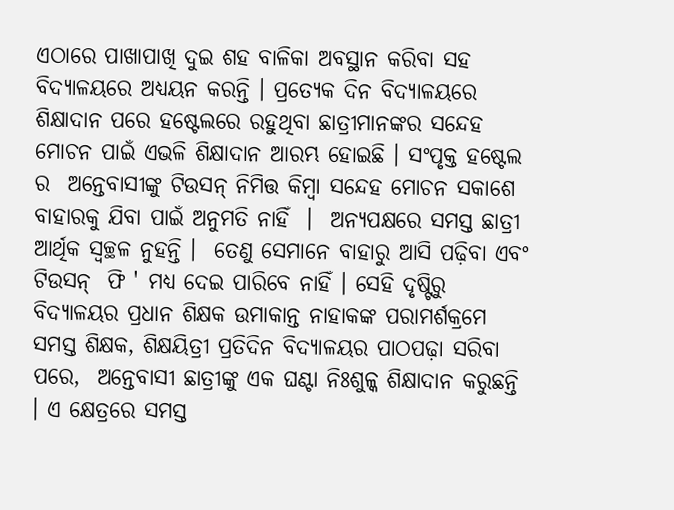ଏଠାରେ ପାଖାପାଖି ଦୁଇ ଶହ ବାଳିକା ଅବସ୍ଥାନ କରିବା ସହ ବିଦ୍ୟାଳୟରେ ଅଧ୍ୟୟନ କରନ୍ତି । ପ୍ରତ୍ୟେକ ଦିନ ବିଦ୍ୟାଳୟରେ ଶିକ୍ଷାଦାନ ପରେ ହଷ୍ଟେଲରେ ରହୁଥିବା ଛାତ୍ରୀମାନଙ୍କର ସନ୍ଦେହ ମୋଚନ ପାଇଁ ଏଭଳି ଶିକ୍ଷାଦାନ ଆରମ୍ଭ ହୋଇଛି । ସଂପୃକ୍ତ ହଷ୍ଟେଲ ର  ଅନ୍ତେବାସୀଙ୍କୁ ଟିଉସନ୍ ନିମିତ୍ତ କିମ୍ବା ସନ୍ଦେହ ମୋଚନ ସକାଶେ ବାହାରକୁ ଯିବା ପାଇଁ ଅନୁମତି ନାହିଁ  ।  ଅନ୍ୟପକ୍ଷରେ ସମସ୍ତ ଛାତ୍ରୀ ଆର୍ଥିକ ସ୍ବଚ୍ଛଳ ନୁହନ୍ତି ।  ତେଣୁ ସେମାନେ ବାହାରୁ ଆସି ପଢ଼ିବା ଏବଂ ଟିଉସନ୍  ଫି ' ମଧ୍ୟ ଦେଇ ପାରିବେ ନାହିଁ । ସେହି ଦୃଷ୍ଟିରୁ ବିଦ୍ୟାଳୟର ପ୍ରଧାନ ଶିକ୍ଷକ ଉମାକାନ୍ତ ନାହାକଙ୍କ ପରାମର୍ଶକ୍ରମେ ସମସ୍ତ ଶିକ୍ଷକ, ଶିକ୍ଷୟିତ୍ରୀ ପ୍ରତିଦିନ ବିଦ୍ୟାଳୟର ପାଠପଢ଼ା ସରିବା ପରେ,  ଅନ୍ତେବାସୀ ଛାତ୍ରୀଙ୍କୁ ଏକ ଘଣ୍ଟା ନିଃଶୁଳ୍କ ଶିକ୍ଷାଦାନ କରୁଛନ୍ତି । ଏ କ୍ଷେତ୍ରରେ ସମସ୍ତ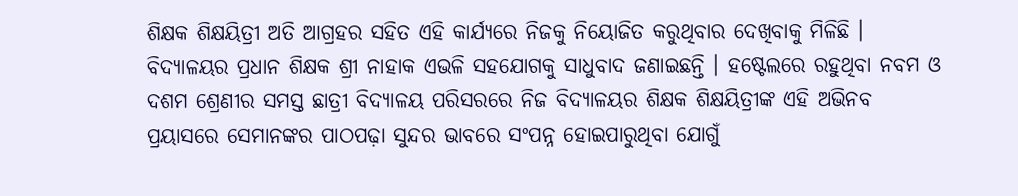ଶିକ୍ଷକ ଶିକ୍ଷୟିତ୍ରୀ ଅତି ଆଗ୍ରହର ସହିତ ଏହି କାର୍ଯ୍ୟରେ ନିଜକୁ ନିୟୋଜିତ କରୁଥିବାର ଦେଖିବାକୁ ମିଳିଛି । ବିଦ୍ୟାଳୟର ପ୍ରଧାନ ଶିକ୍ଷକ ଶ୍ରୀ ନାହାକ ଏଭଳି ସହଯୋଗକୁ ସାଧୁବାଦ ଜଣାଇଛନ୍ତି । ହଷ୍ଟେଲରେ ରହୁଥିବା ନବମ ଓ ଦଶମ ଶ୍ରେଣୀର ସମସ୍ତ ଛାତ୍ରୀ ବିଦ୍ୟାଳୟ ପରିସରରେ ନିଜ ବିଦ୍ୟାଳୟର ଶିକ୍ଷକ ଶିକ୍ଷୟିତ୍ରୀଙ୍କ ଏହି ଅଭିନବ ପ୍ରୟାସରେ ସେମାନଙ୍କର ପାଠପଢ଼ା ସୁନ୍ଦର ଭାବରେ ସଂପନ୍ନ ହୋଇପାରୁଥିବା ଯୋଗୁଁ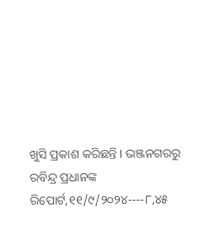ଖୁସି ପ୍ରକାଶ କରିଛନ୍ତି । ଭଞ୍ଜନଗରରୁ ରବିନ୍ଦ୍ର ପ୍ରଧାନଙ୍କ ରିପୋର୍ଟ,୧୧/୯/୨୦୨୪----୮,୪୫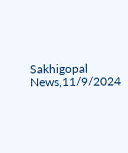Sakhigopal News,11/9/2024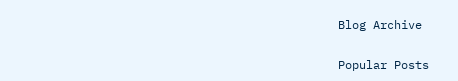Blog Archive

Popular Posts